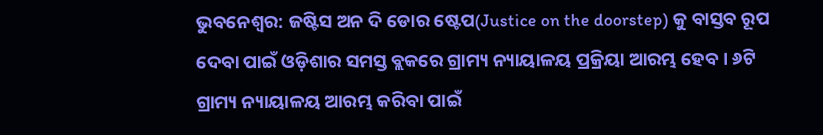ଭୁବନେଶ୍ୱର: ଜଷ୍ଟିସ ଅନ ଦି ଡୋର ଷ୍ଟେପ(Justice on the doorstep) କୁ ବାସ୍ତବ ରୂପ ଦେବା ପାଇଁ ଓଡ଼ିଶାର ସମସ୍ତ ବ୍ଲକରେ ଗ୍ରାମ୍ୟ ନ୍ୟାୟାଳୟ ପ୍ରକ୍ରିୟା ଆରମ୍ଭ ହେବ । ୬ଟି ଗ୍ରାମ୍ୟ ନ୍ୟାୟାଳୟ ଆରମ୍ଭ କରିବା ପାଇଁ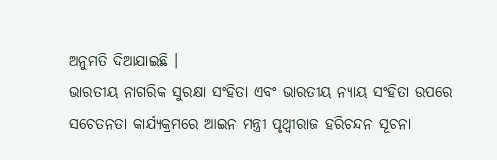ଅନୁମତି ଦିଆଯାଇଛି ।
ଭାରତୀୟ ନାଗରିକ ସୁରକ୍ଷା ସଂହିତା ଏବଂ ଭାରତୀୟ ନ୍ୟାୟ ସଂହିତା ଉପରେ ସଚେତନତା କାର୍ଯ୍ୟକ୍ରମରେ ଆଇନ ମନ୍ତ୍ରୀ ପୃଥ୍ୱୀରାଜ ହରିଚନ୍ଦନ ସୂଚନା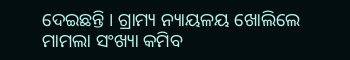ଦେଇଛନ୍ତି । ଗ୍ରାମ୍ୟ ନ୍ୟାୟଳୟ ଖୋଲିଲେ ମାମଲା ସଂଖ୍ୟା କମିବ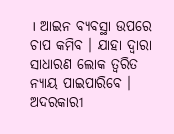। ଆଇନ ବ୍ୟବସ୍ଥା ଉପରେ ଚାପ କମିବ । ଯାହା ଦ୍ୱାରା ସାଧାରଣ ଲୋକ ତ୍ୱରିତ ନ୍ୟାୟ ପାଇପାରିବେ । ଅଦରକାରୀ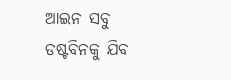ଆଇନ ସବୁ ଡଷ୍ଟବିନକୁ ଯିବ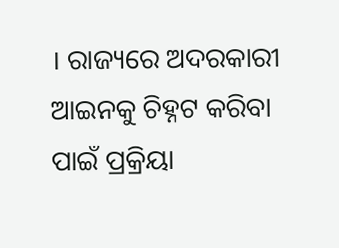। ରାଜ୍ୟରେ ଅଦରକାରୀ ଆଇନକୁ ଚିହ୍ନଟ କରିବା ପାଇଁ ପ୍ରକ୍ରିୟା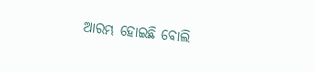ଆରମ୍ଭ ହୋଇଛି ବୋଲି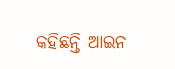କହିଛନ୍ତି ଆଇନ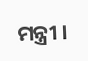ମନ୍ତ୍ରୀ ।